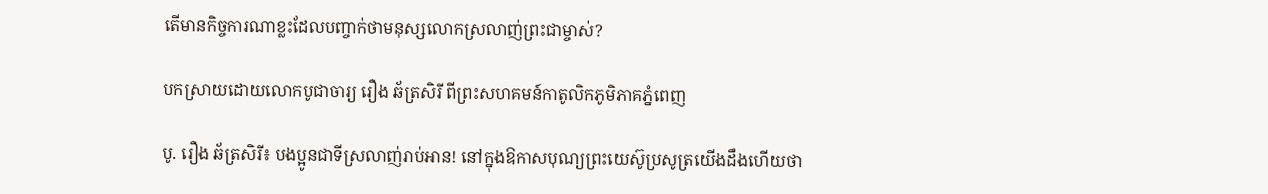តើមានកិច្ចការណាខ្លះដែលបញ្ចាក់ថាមនុស្សលោកស្រលាញ់ព្រះជាម្ចាស់?

បកស្រាយដោយលោកបូជាចារ្យ រឿង ឆ័ត្រសិរី ពីព្រះសហគមន៍កាតូលិកភូមិភាគភ្នំពេញ

បូ. រឿង ឆ័ត្រសិរី៖ បងប្អូនជាទីស្រលាញ់រាប់អាន! នៅក្នុងឱកាសបុណ្យព្រះយេស៊ូប្រសូត្រយើងដឹងហើយថា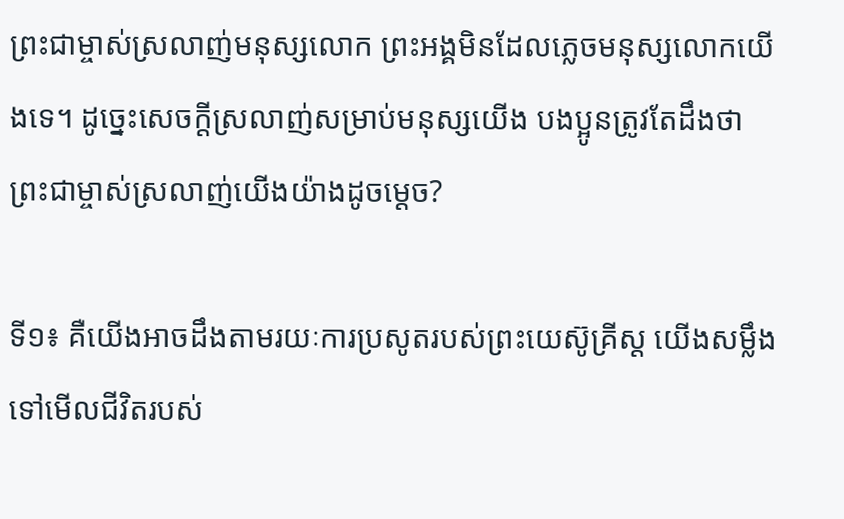ព្រះជាម្ចាស់ស្រលាញ់មនុស្សលោក ព្រះអង្គមិនដែលភ្លេចមនុស្សលោកយើងទេ។ ដូច្នេះសេចក្តីស្រលាញ់សម្រាប់មនុស្សយើង បងប្អូនត្រូវតែដឹងថាព្រះជាម្ចាស់ស្រលាញ់យើងយ៉ាងដូចម្តេច?

ទី១៖ គឺយើងអាចដឹងតាមរយៈការប្រសូតរបស់ព្រះយេស៊ូគ្រីស្ត យើងសម្លឹងទៅមើលជីវិតរបស់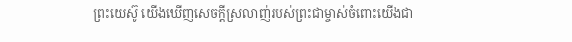ព្រះយេស៊ូ យើងឃើញសេចក្តីស្រលាញ់របស់ព្រះជាម្ចាស់ចំពោះយើងជា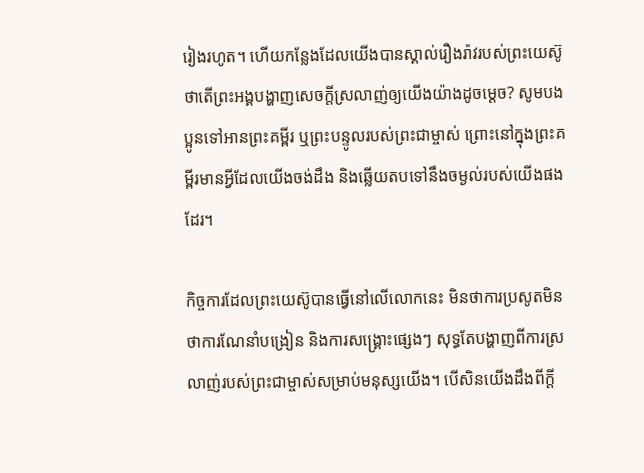រៀងរហូត។ ហើយកន្លែងដែលយើងបានស្គាល់រឿងរ៉ាវរបស់ព្រះយេស៊ូ ថាតើព្រះអង្គបង្ហាញសេចក្តីស្រលាញ់ឲ្យយើងយ៉ាងដូចម្តេច? សូមបងប្អូនទៅអានព្រះគម្ពីរ ឬព្រះបន្ទូលរបស់ព្រះជាម្ចាស់ ព្រោះនៅក្នុងព្រះគម្ពីរមានអ្វីដែលយើងចង់ដឹង និងឆ្លើយតបទៅនឹងចម្ងល់របស់យើងផងដែរ។

កិច្ចការដែលព្រះយេស៊ូបានធ្វើនៅលើលោកនេះ មិនថាការប្រសូតមិនថាការណែនាំបង្រៀន និងការសង្គ្រោះផ្សេងៗ សុទ្ធតែបង្ហាញពីការស្រលាញ់របស់ព្រះជាម្ចាស់សម្រាប់មនុស្សយើង។ បើសិនយើងដឹងពីក្តី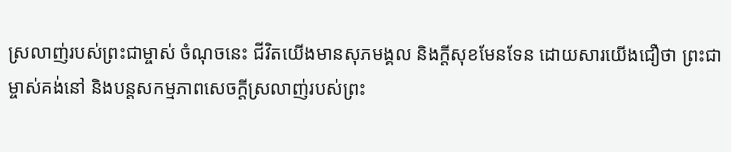ស្រលាញ់របស់ព្រះជាម្ចាស់ ចំណុចនេះ ជីវិតយើងមានសុភមង្គល និងក្តីសុខមែនទែន ដោយសារយើងជឿថា ព្រះជាម្ចាស់គង់នៅ និងបន្តសកម្មភាពសេចក្តីស្រលាញ់របស់ព្រះ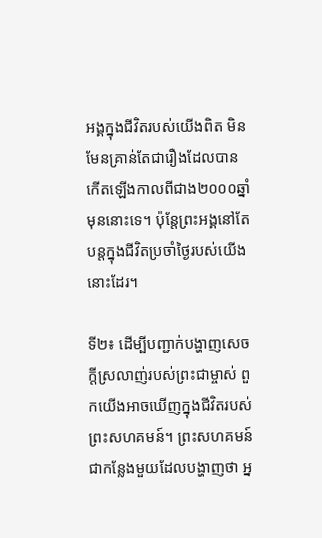អង្គក្នុងជីវិតរបស់យើងពិត មិនមែនគ្រាន់តែជារឿងដែលបានកើតឡើងកាលពីជាង២០០០ឆ្នាំមុននោះទេ។ ប៉ុន្តែព្រះអង្គនៅតែបន្តក្នុងជីវិតប្រចាំថ្ងៃរបស់យើងនោះដែរ។

ទី២៖ ដើម្បីបញ្ជាក់បង្ហាញសេចក្តីស្រលាញ់របស់ព្រះជាម្ចាស់ ពួកយើងអាចឃើញក្នុងជីវិតរបស់ព្រះសហគមន៍។ ព្រះសហគមន៍ជាកន្លែងមួយដែលបង្ហាញថា អ្ន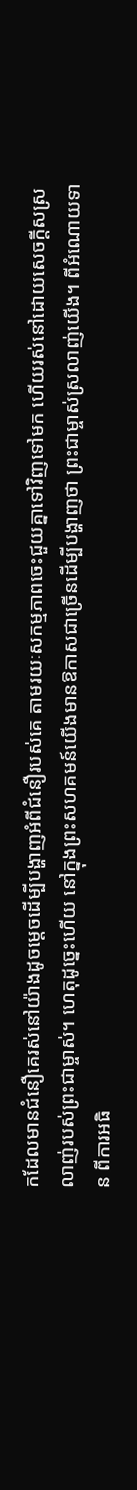កដែលមានជំនឿគេរស់នៅយ៉ាងដូចម្តេចដើម្បីបង្ហាញអំពីជំនឿរបស់គេ តាមរយៈសកម្មភាពចេះជួយគ្នាទៅវិញទៅមក ហើយរស់នៅដោយសេចក្តីសស្រលាញ់របស់ព្រះជាម្ចាស់។ ហេតុដូច្នេះហើយ នៅក្នុងព្រះសហគមន៍យើងមានឱកាសជាច្រើនដើម្បីបង្ហាញថា ព្រះជាម្ចាស់ស្រលាញ់យើង។ ពីអំណោយទាន ពីការអធិ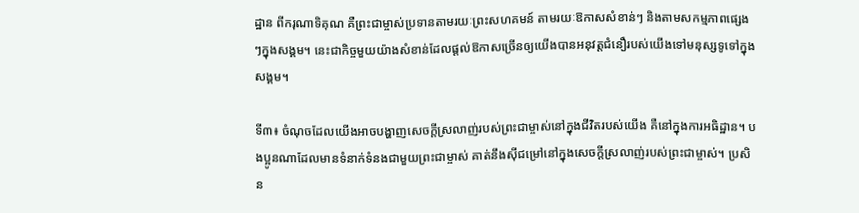ដ្ឋាន ពីករុណាទិគុណ គឺព្រះជាម្ចាស់ប្រទានតាមរយៈព្រះសហគមន៍ តាមរយៈឱកាសសំខាន់ៗ និងតាមសកម្មភាពផ្សេងៗក្នុងសង្គម។ នេះជាកិច្ចមួយយ៉ាងសំខាន់ដែលផ្តល់ឱកាសច្រើនឲ្យយើងបានអនុវត្តជំនឿរបស់យើងទៅមនុស្សទូទៅក្នុងសង្គម។

ទី៣៖ ចំណុចដែលយើងអាចបង្ហាញសេចក្តីស្រលាញ់របស់ព្រះជាម្ចាស់នៅក្នុងជីវិតរបស់យើង គឺនៅក្នុងការអធិដ្ឋាន។ បងប្អូនណាដែលមានទំនាក់ទំនងជាមួយព្រះជាម្ចាស់ គាត់នឹងស៊ីជម្រៅនៅក្នុងសេចក្តីស្រលាញ់របស់ព្រះជាម្ចាស់។ ប្រសិន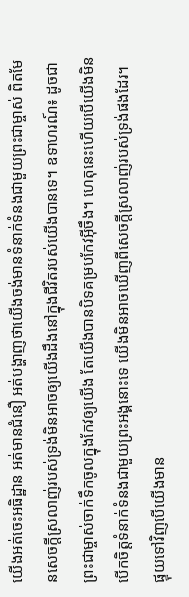យើងអត់ចេះអធិដ្ឋាន អត់មានជំនឿ អត់បង្ហាញថាយើងចង់មានទំនាក់ទំនងជាមួយព្រះជាម្ចាស់ ពិតមែនសេចក្តីស្រលាញ់របស់ទ្រង់មិនអាចឲ្យយើងដឹងនៅក្នុងជីវិតរបស់យើងបានទេ។ ឧទាហរណ៍៖ ដូចជាព្រះជាម្ចាស់ចាក់ទឹកចូលក្នុងកែវឲ្យយើង តែយើងបានបិទគម្របកែវអ៊ីចឹង។ ហេតុនេះហើយបើយើងមិនបើកចិត្តទំនាក់ទំនងជាមួយព្រះអង្គនោះទេ យើងមិនអាចឃើញពីសេចក្តីស្រលាញ់របស់ទ្រង់ផងដែរ។ ផ្ទុយទៅវិញបើយើងមាន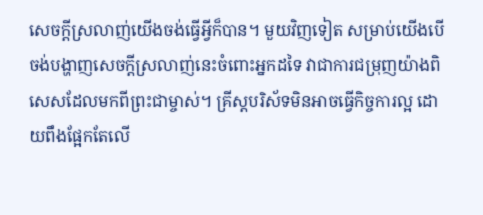សេចក្តីស្រលាញ់យើងចង់ធ្វើអ្វីក៏បាន។ មួយវិញទៀត សម្រាប់យើងបើចង់បង្ហាញសេចក្តីស្រលាញ់នេះចំពោះអ្នកដទៃ វាជាការជម្រុញយ៉ាងពិសេសដែលមកពីព្រះជាម្ចាស់។ គ្រីស្តបរិស័ទមិនអាចធ្វើកិច្ចការល្អ ដោយពឹងផ្អែកតែលើ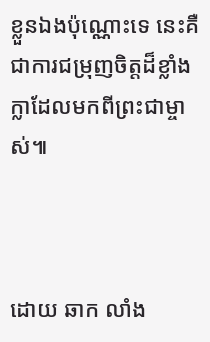ខ្លួនឯងប៉ុណ្ណោះទេ នេះគឺជាការជម្រុញចិត្តដ៏ខ្លាំងក្លាដែលមកពីព្រះជាម្ចាស់៕



ដោយ ឆាក លាំង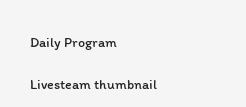Daily Program

Livesteam thumbnail